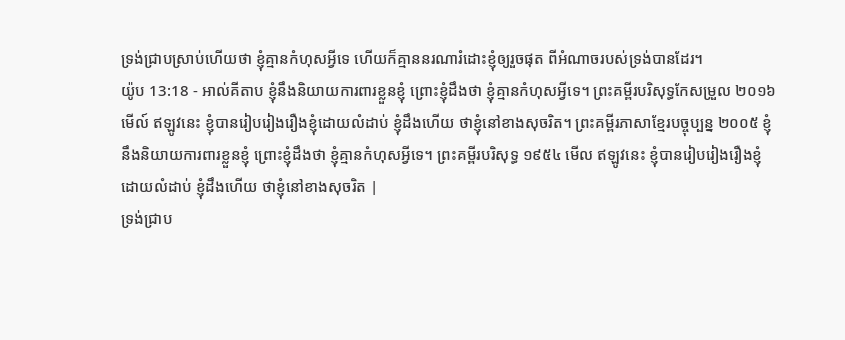ទ្រង់ជ្រាបស្រាប់ហើយថា ខ្ញុំគ្មានកំហុសអ្វីទេ ហើយក៏គ្មាននរណារំដោះខ្ញុំឲ្យរួចផុត ពីអំណាចរបស់ទ្រង់បានដែរ។
យ៉ូប 13:18 - អាល់គីតាប ខ្ញុំនឹងនិយាយការពារខ្លួនខ្ញុំ ព្រោះខ្ញុំដឹងថា ខ្ញុំគ្មានកំហុសអ្វីទេ។ ព្រះគម្ពីរបរិសុទ្ធកែសម្រួល ២០១៦ មើល៍ ឥឡូវនេះ ខ្ញុំបានរៀបរៀងរឿងខ្ញុំដោយលំដាប់ ខ្ញុំដឹងហើយ ថាខ្ញុំនៅខាងសុចរិត។ ព្រះគម្ពីរភាសាខ្មែរបច្ចុប្បន្ន ២០០៥ ខ្ញុំនឹងនិយាយការពារខ្លួនខ្ញុំ ព្រោះខ្ញុំដឹងថា ខ្ញុំគ្មានកំហុសអ្វីទេ។ ព្រះគម្ពីរបរិសុទ្ធ ១៩៥៤ មើល ឥឡូវនេះ ខ្ញុំបានរៀបរៀងរឿងខ្ញុំដោយលំដាប់ ខ្ញុំដឹងហើយ ថាខ្ញុំនៅខាងសុចរិត |
ទ្រង់ជ្រាប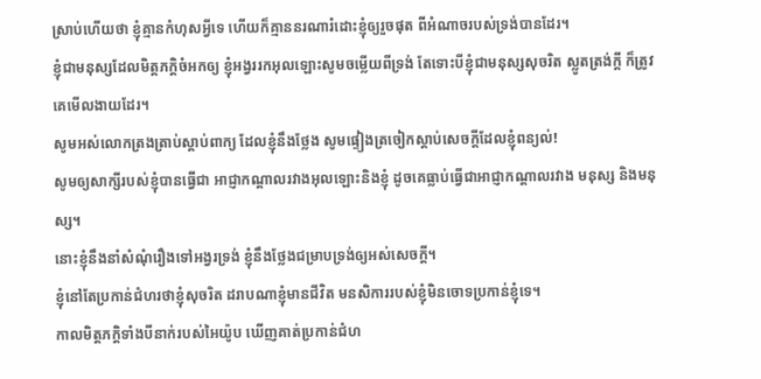ស្រាប់ហើយថា ខ្ញុំគ្មានកំហុសអ្វីទេ ហើយក៏គ្មាននរណារំដោះខ្ញុំឲ្យរួចផុត ពីអំណាចរបស់ទ្រង់បានដែរ។
ខ្ញុំជាមនុស្សដែលមិត្តភក្ដិចំអកឲ្យ ខ្ញុំអង្វររកអុលឡោះសូមចម្លើយពីទ្រង់ តែទោះបីខ្ញុំជាមនុស្សសុចរិត ស្លូតត្រង់ក្តី ក៏ត្រូវគេមើលងាយដែរ។
សូមអស់លោកត្រងត្រាប់ស្ដាប់ពាក្យ ដែលខ្ញុំនឹងថ្លែង សូមផ្ទៀងត្រចៀកស្ដាប់សេចក្ដីដែលខ្ញុំពន្យល់!
សូមឲ្យសាក្សីរបស់ខ្ញុំបានធ្វើជា អាជ្ញាកណ្ដាលរវាងអុលឡោះនិងខ្ញុំ ដូចគេធ្លាប់ធ្វើជាអាជ្ញាកណ្ដាលរវាង មនុស្ស និងមនុស្ស។
នោះខ្ញុំនឹងនាំសំណុំរឿងទៅអង្វរទ្រង់ ខ្ញុំនឹងថ្លែងជម្រាបទ្រង់ឲ្យអស់សេចក្ដី។
ខ្ញុំនៅតែប្រកាន់ជំហរថាខ្ញុំសុចរិត ដរាបណាខ្ញុំមានជីវិត មនសិការរបស់ខ្ញុំមិនចោទប្រកាន់ខ្ញុំទេ។
កាលមិត្តភក្ដិទាំងបីនាក់របស់អៃយ៉ូប ឃើញគាត់ប្រកាន់ជំហ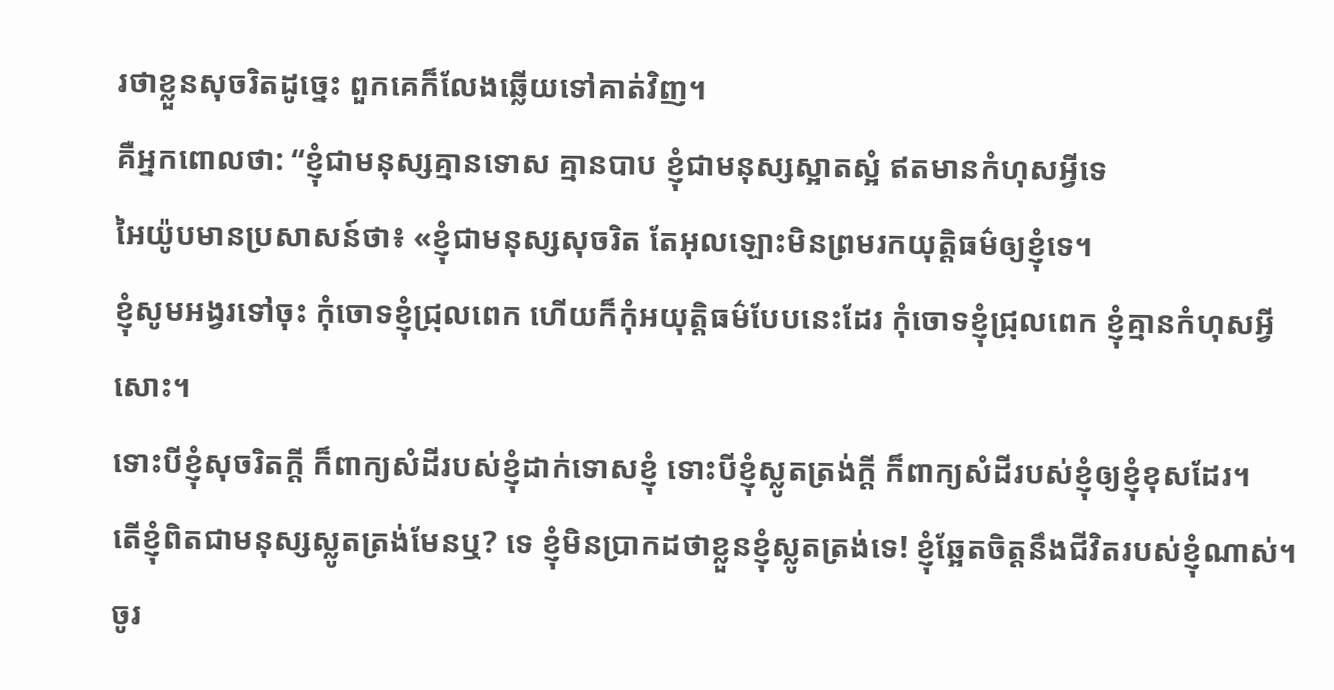រថាខ្លួនសុចរិតដូច្នេះ ពួកគេក៏លែងឆ្លើយទៅគាត់វិញ។
គឺអ្នកពោលថា: “ខ្ញុំជាមនុស្សគ្មានទោស គ្មានបាប ខ្ញុំជាមនុស្សស្អាតស្អំ ឥតមានកំហុសអ្វីទេ
អៃយ៉ូបមានប្រសាសន៍ថា៖ «ខ្ញុំជាមនុស្សសុចរិត តែអុលឡោះមិនព្រមរកយុត្តិធម៌ឲ្យខ្ញុំទេ។
ខ្ញុំសូមអង្វរទៅចុះ កុំចោទខ្ញុំជ្រុលពេក ហើយក៏កុំអយុត្តិធម៌បែបនេះដែរ កុំចោទខ្ញុំជ្រុលពេក ខ្ញុំគ្មានកំហុសអ្វីសោះ។
ទោះបីខ្ញុំសុចរិតក្ដី ក៏ពាក្យសំដីរបស់ខ្ញុំដាក់ទោសខ្ញុំ ទោះបីខ្ញុំស្លូតត្រង់ក្ដី ក៏ពាក្យសំដីរបស់ខ្ញុំឲ្យខ្ញុំខុសដែរ។
តើខ្ញុំពិតជាមនុស្សស្លូតត្រង់មែនឬ? ទេ ខ្ញុំមិនប្រាកដថាខ្លួនខ្ញុំស្លូតត្រង់ទេ! ខ្ញុំឆ្អែតចិត្តនឹងជីវិតរបស់ខ្ញុំណាស់។
ចូរ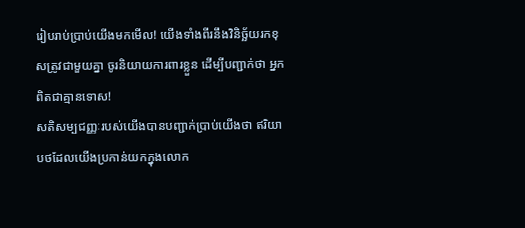រៀបរាប់ប្រាប់យើងមកមើល! យើងទាំងពីរនឹងវិនិច្ឆ័យរកខុសត្រូវជាមួយគ្នា ចូរនិយាយការពារខ្លួន ដើម្បីបញ្ជាក់ថា អ្នកពិតជាគ្មានទោស!
សតិសម្បជញ្ញៈរបស់យើងបានបញ្ជាក់ប្រាប់យើងថា ឥរិយាបថដែលយើងប្រកាន់យកក្នុងលោក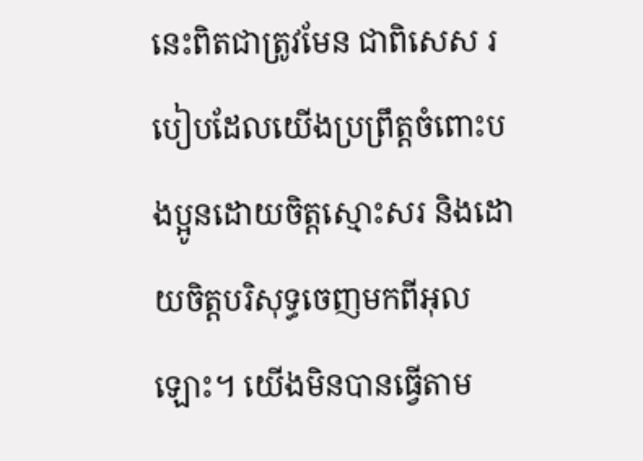នេះពិតជាត្រូវមែន ជាពិសេស របៀបដែលយើងប្រព្រឹត្ដចំពោះបងប្អូនដោយចិត្ដស្មោះសរ និងដោយចិត្តបរិសុទ្ធចេញមកពីអុលឡោះ។ យើងមិនបានធ្វើតាម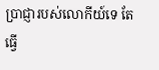ប្រាជ្ញារបស់លោកីយ៍ទេ តែធ្វើ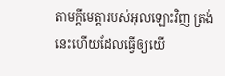តាមក្តីមេត្តារបស់អុលឡោះវិញ ត្រង់នេះហើយដែលធ្វើឲ្យយើ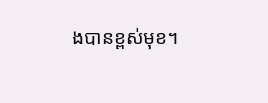ងបានខ្ពស់មុខ។